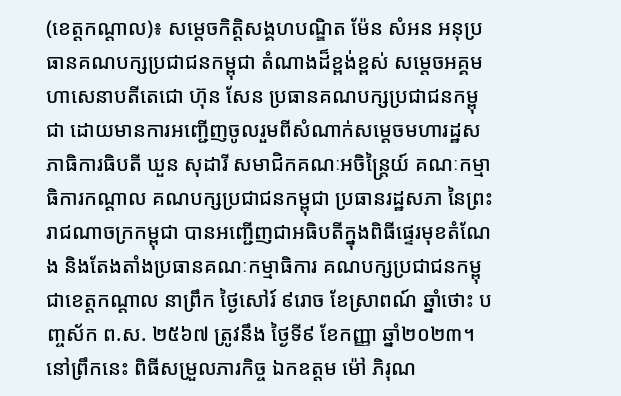(ខេត្តកណ្តាល)៖ សម្តេចកិត្តិសង្គហបណ្ឌិត ម៉ែន សំអន អនុប្រធានគណបក្សប្រជាជនកម្ពុជា តំណាងដ៏ខ្ពង់ខ្ពស់ សម្តេចអគ្គមហាសេនាបតីតេជោ ហ៊ុន សែន ប្រធានគណបក្សប្រជាជនកម្ពុជា ដោយមានការអញ្ជើញចូលរួមពីសំណាក់សម្តេចមហារដ្ឋសភាធិការធិបតី ឃួន សុដារី សមាជិកគណៈអចិន្ត្រៃយ៍ គណៈកម្មាធិការកណ្តាល គណបក្សប្រជាជនកម្ពុជា ប្រធានរដ្ឋសភា នៃព្រះរាជណាចក្រកម្ពុជា បានអញ្ជើញជាអធិបតីក្នុងពិធីផ្ទេរមុខតំណែង និងតែងតាំងប្រធានគណៈកម្មាធិការ គណបក្សប្រជាជនកម្ពុជាខេត្តកណ្តាល នាព្រឹក ថ្ងៃសៅរ៍ ៩រោច ខែស្រាពណ៍ ឆ្នាំថោះ បញ្ចស័ក ព.ស. ២៥៦៧ ត្រូវនឹង ថ្ងៃទី៩ ខែកញ្ញា ឆ្នាំ២០២៣។
នៅព្រឹកនេះ ពិធីសម្រួលភារកិច្ច ឯកឧត្តម ម៉ៅ ភិរុណ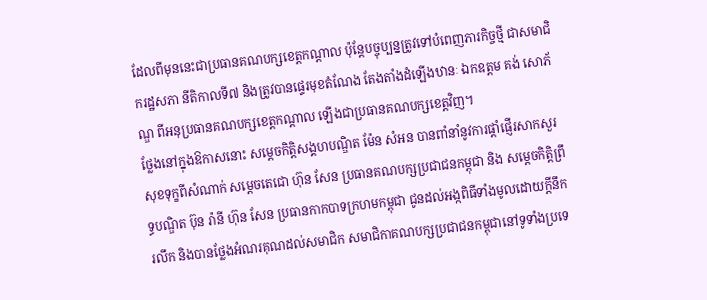ដែលពីមុននេះជាប្រធានគណបក្សខេត្តកណ្តាល ប៉ុន្តែបច្ចុប្បន្នត្រូវទៅបំពេញភារកិច្ចថ្មី ជាសមាជិករដ្ឋសភា នីតិកាលទី៧ និងត្រូវបានផ្ទេរមុខតំណែង តែងតាំងដំឡើងឋានៈ ឯកឧត្តម គង់ សោភ័ណ្ឌ ពីអនុប្រធានគណបក្សខេត្តកណ្តាល ឡើងជាប្រធានគណបក្សខេត្តវិញ។
ថ្លែងនៅក្នុងឱកាសនោះ សម្តេចកិត្តិសង្គហបណ្ឌិត ម៉ែន សំអន បានពាំនាំនូវការផ្តាំផ្ញើរសាកសួរសុខទុក្ខពីសំណាក់ សម្តេចតេជោ ហ៊ុន សែន ប្រធានគណបក្សប្រជាជនកម្ពុជា និង សម្តេចកិត្តិព្រឹទ្ធបណ្ឌិត ប៊ុន រ៉ានី ហ៊ុន សែន ប្រធានកាកបាទក្រហមកម្ពុជា ជូនដល់អង្កពិធីទាំងមូលដោយក្តីនឹករលឹក និងបានថ្លែងអំណរគុណដល់សមាជិក សមាជិកាគណបក្សប្រជាជនកម្ពុជានៅទូទាំងប្រទេ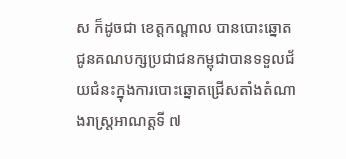ស ក៏ដូចជា ខេត្តកណ្តាល បានបោះឆ្នោតជូនគណបក្សប្រជាជនកម្ពុជាបានទទួលជ័យជំនះក្នុងការបោះឆ្នោតជ្រើសតាំងតំណាងរាស្ត្រអាណត្តទី ៧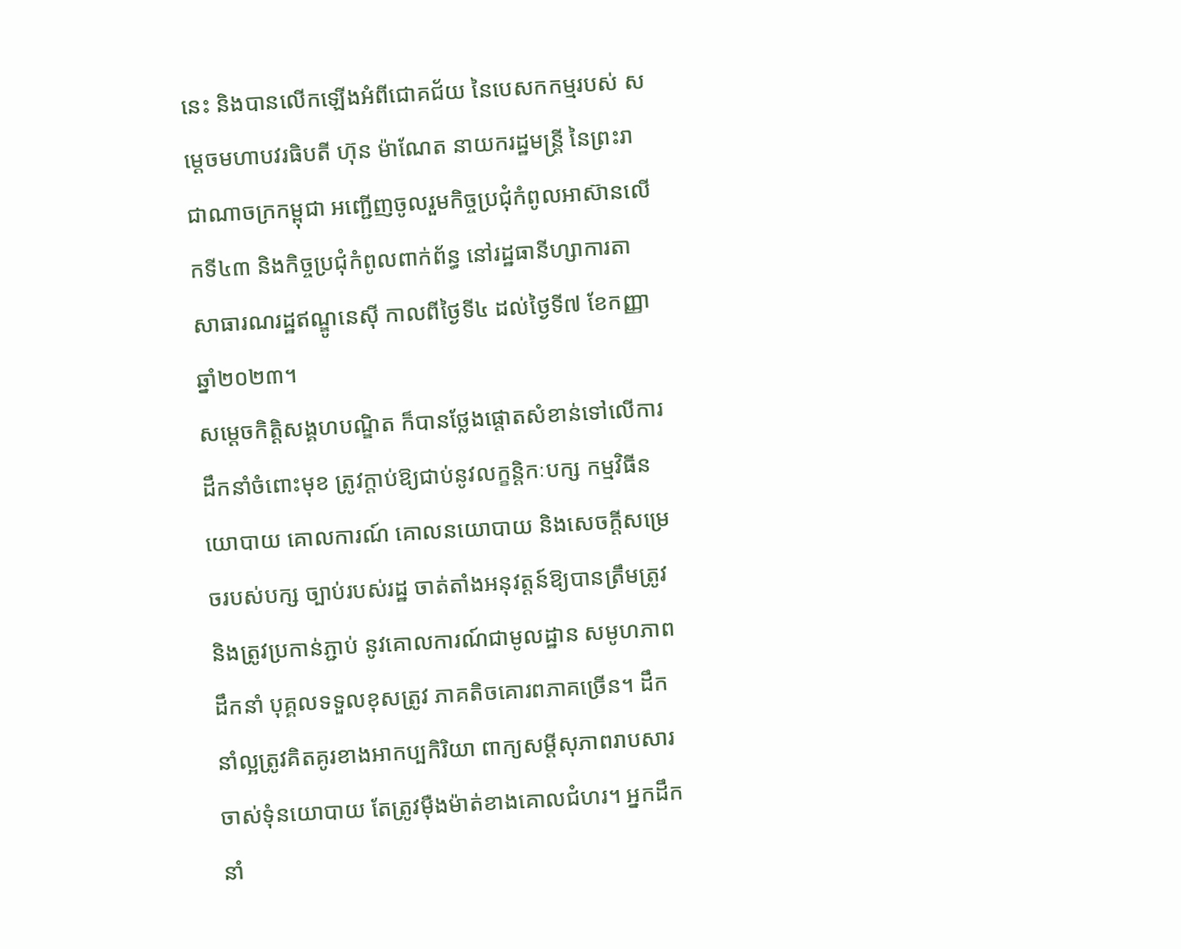នេះ និងបានលើកឡើងអំពីជោគជ័យ នៃបេសកកម្មរបស់ សម្ដេចមហាបវរធិបតី ហ៊ុន ម៉ាណែត នាយករដ្ឋមន្ត្រី នៃព្រះរាជាណាចក្រកម្ពុជា អញ្ជើញចូលរួមកិច្ចប្រជុំកំពូលអាស៊ានលើកទី៤៣ និងកិច្ចប្រជុំកំពូលពាក់ព័ន្ធ នៅរដ្ឋធានីហ្សាការតា សាធារណរដ្ឋឥណ្ឌូនេស៊ី កាលពីថ្ងៃទី៤ ដល់ថ្ងៃទី៧ ខែកញ្ញា ឆ្នាំ២០២៣។
សម្តេចកិត្តិសង្គហបណ្ឌិត ក៏បានថ្លែងផ្តោតសំខាន់ទៅលើការដឹកនាំចំពោះមុខ ត្រូវក្តាប់ឱ្យជាប់នូវលក្ខន្តិកៈបក្ស កម្មវិធីនយោបាយ គោលការណ៍ គោលនយោបាយ និងសេចក្តីសម្រេចរបស់បក្ស ច្បាប់របស់រដ្ឋ ចាត់តាំងអនុវត្តន៍ឱ្យបានត្រឹមត្រូវ និងត្រូវប្រកាន់ភ្ជាប់ នូវគោលការណ៍ជាមូលដ្ឋាន សមូហភាពដឹកនាំ បុគ្គលទទួលខុសត្រូវ ភាគតិចគោរពភាគច្រើន។ ដឹកនាំល្អត្រូវគិតគូរខាងអាកប្បកិរិយា ពាក្យសម្តីសុភាពរាបសារ ចាស់ទុំនយោបាយ តែត្រូវម៉ឺងម៉ាត់ខាងគោលជំហរ។ អ្នកដឹកនាំ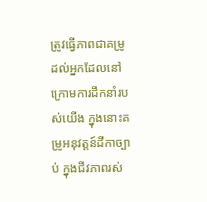ត្រូវធ្វើភាពជាគម្រូ ដល់អ្នកដែលនៅក្រោមការដឹកនាំរបស់យើង ក្នុងនោះគម្រូអនុវត្តន៍ដីកាច្បាប់ ក្នុងជីវភាពរស់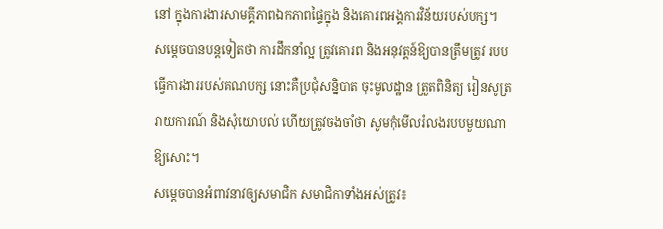នៅ ក្នុងការងារសាមគ្គីភាពឯកភាពផ្ទៃក្នុង និងគោរពអង្គការវិន័យរបស់បក្ស។
សម្តេចបានបន្តទៀតថា ការដឹកនាំល្អ ត្រូវគោរព និងអនុវត្តន៍ឱ្យបានត្រឹមត្រូវ របបធ្វើការងាររបស់គណបក្ស នោះគឺប្រជុំសន្និបាត ចុះមូលដ្ឋាន ត្រួតពិនិត្យ រៀនសូត្រ រាយការណ៍ និងសុំយោបល់ ហើយត្រូវចងចាំថា សូមកុំមើលរំលងរបបមួយណាឱ្យសោះ។
សម្តេចបានអំពាវនាវឲ្យសមាជិក សមាជិកាទាំងអស់ត្រូវ៖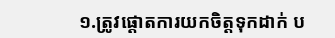១.ត្រូវផ្តោតការយកចិត្តទុកដាក់ ប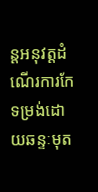ន្តអនុវត្តដំណើរការកែទម្រង់ដោយឆន្ទៈមុត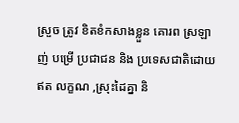ស្រួច ត្រូវ ខិតខំកសាងខ្លួន គោរព ស្រឡាញ់ បម្រើ ប្រជាជន និង ប្រទេសជាតិដោយ ឥត លក្ខណ ,ស្រុះដៃគ្នា និ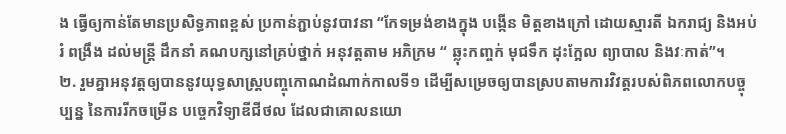ង ធ្វើឲ្យកាន់តែមានប្រសិទ្ធភាពខ្ពស់ ប្រកាន់ភ្ជាប់នូវបាវនា “កែទម្រង់ខាងក្នុង បង្កើន មិត្តខាងក្រៅ ដោយស្មារតី ឯករាជ្យ និងអប់រំ ពង្រឹង ដល់មន្រ្តី ដឹកនាំ គណបក្សនៅគ្រប់ថ្នាក់ អនុវត្តតាម អភិក្រម “ ឆ្លុះកញ្ចក់ មុជទឹក ដុះក្អែល ព្យាបាល និងវៈកាត់”។
២. រួមគ្នាអនុវត្តឲ្យបាននូវយុទ្ធសាស្រ្តបញ្ចុកោណដំណាក់កាលទី១ ដើម្បីសម្រេចឲ្យបានស្របតាមការវិវត្តរបស់ពិភពលោកបច្ចុប្បន្ន នៃការរីកចម្រើន បច្ចេកវិទ្យាឌីជីថល ដែលជាគោលនយោ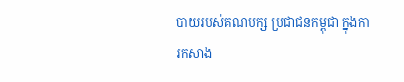បាយរបស់គណបក្ស ប្រជាជនកម្ពុជា ក្នុងការកសាង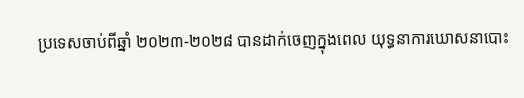ប្រទេសចាប់ពីឆ្នាំ ២០២៣-២០២៨ បានដាក់ចេញក្នុងពេល យុទ្ធនាការឃោសនាបោះ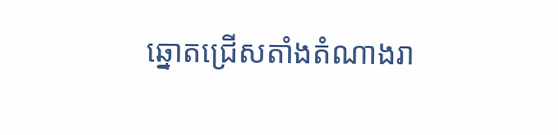ឆ្នោតជ្រើសតាំងតំណាងរា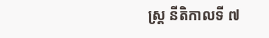ស្ត្រ នីតិកាលទី ៧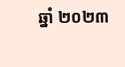ឆ្នាំ ២០២៣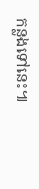កន្លងទៅនេះ៕